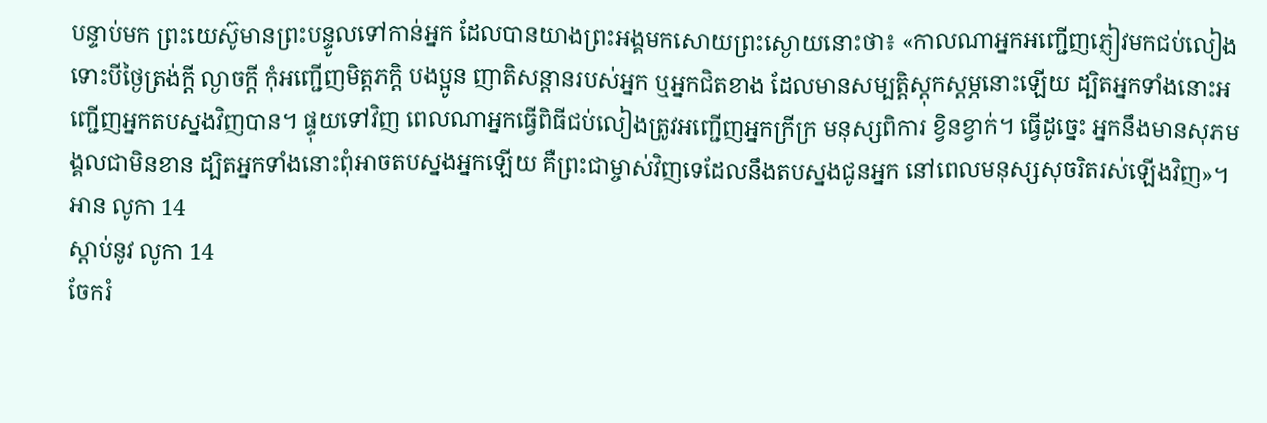បន្ទាប់មក ព្រះយេស៊ូមានព្រះបន្ទូលទៅកាន់អ្នក ដែលបានយាងព្រះអង្គមកសោយព្រះស្ងោយនោះថា៖ «កាលណាអ្នកអញ្ជើញភ្ញៀវមកជប់លៀង ទោះបីថ្ងៃត្រង់ក្ដី ល្ងាចក្ដី កុំអញ្ជើញមិត្តភក្ដិ បងប្អូន ញាតិសន្ដានរបស់អ្នក ឬអ្នកជិតខាង ដែលមានសម្បត្តិស្ដុកស្ដម្ភនោះឡើយ ដ្បិតអ្នកទាំងនោះអញ្ជើញអ្នកតបស្នងវិញបាន។ ផ្ទុយទៅវិញ ពេលណាអ្នកធ្វើពិធីជប់លៀងត្រូវអញ្ជើញអ្នកក្រីក្រ មនុស្សពិការ ខ្វិនខ្វាក់។ ធ្វើដូច្នេះ អ្នកនឹងមានសុភមង្គលជាមិនខាន ដ្បិតអ្នកទាំងនោះពុំអាចតបស្នងអ្នកឡើយ គឺព្រះជាម្ចាស់វិញទេដែលនឹងតបស្នងជូនអ្នក នៅពេលមនុស្សសុចរិតរស់ឡើងវិញ»។
អាន លូកា 14
ស្ដាប់នូវ លូកា 14
ចែករំ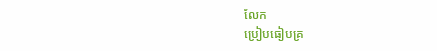លែក
ប្រៀបធៀបគ្រ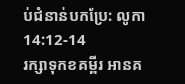ប់ជំនាន់បកប្រែ: លូកា 14:12-14
រក្សាទុកខគម្ពីរ អានគ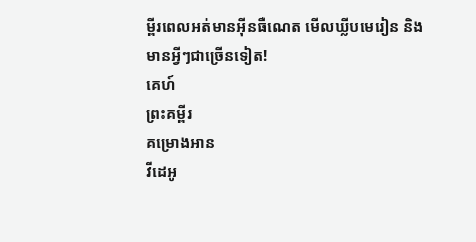ម្ពីរពេលអត់មានអ៊ីនធឺណេត មើលឃ្លីបមេរៀន និងមានអ្វីៗជាច្រើនទៀត!
គេហ៍
ព្រះគម្ពីរ
គម្រោងអាន
វីដេអូ